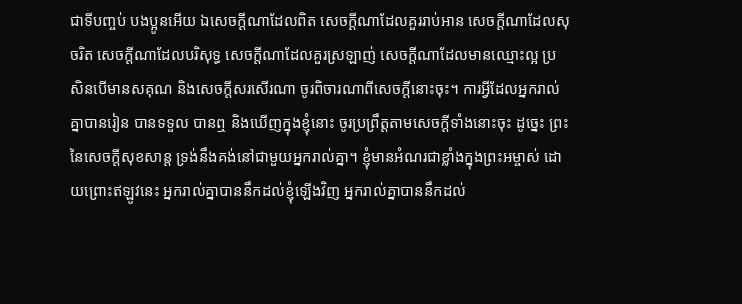ជាទីបញ្ចប់ បងប្អូនអើយ ឯសេចក្ដីណាដែលពិត សេចក្ដីណាដែលគួររាប់អាន សេចក្ដីណាដែលសុចរិត សេចក្ដីណាដែលបរិសុទ្ធ សេចក្ដីណាដែលគួរស្រឡាញ់ សេចក្ដីណាដែលមានឈ្មោះល្អ ប្រសិនបើមានសគុណ និងសេចក្ដីសរសើរណា ចូរពិចារណាពីសេចក្ដីនោះចុះ។ ការអ្វីដែលអ្នករាល់គ្នាបានរៀន បានទទួល បានឮ និងឃើញក្នុងខ្ញុំនោះ ចូរប្រព្រឹត្តតាមសេចក្ដីទាំងនោះចុះ ដូច្នេះ ព្រះនៃសេចក្ដីសុខសាន្ត ទ្រង់នឹងគង់នៅជាមួយអ្នករាល់គ្នា។ ខ្ញុំមានអំណរជាខ្លាំងក្នុងព្រះអម្ចាស់ ដោយព្រោះឥឡូវនេះ អ្នករាល់គ្នាបាននឹកដល់ខ្ញុំឡើងវិញ អ្នករាល់គ្នាបាននឹកដល់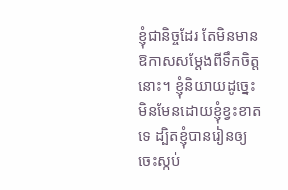ខ្ញុំជានិច្ចដែរ តែមិនមានឱកាសសម្តែងពីទឹកចិត្តនោះ។ ខ្ញុំនិយាយដូច្នេះ មិនមែនដោយខ្ញុំខ្វះខាតទេ ដ្បិតខ្ញុំបានរៀនឲ្យចេះស្កប់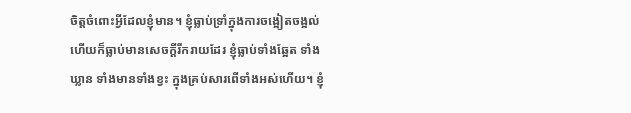ចិត្តចំពោះអ្វីដែលខ្ញុំមាន។ ខ្ញុំធ្លាប់ទ្រាំក្នុងការចង្អៀតចង្អល់ ហើយក៏ធ្លាប់មានសេចក្ដីរីករាយដែរ ខ្ញុំធ្លាប់ទាំងឆ្អែត ទាំងឃ្លាន ទាំងមានទាំងខ្វះ ក្នុងគ្រប់សារពើទាំងអស់ហើយ។ ខ្ញុំ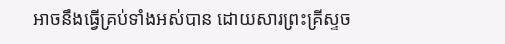អាចនឹងធ្វើគ្រប់ទាំងអស់បាន ដោយសារព្រះគ្រីស្ទច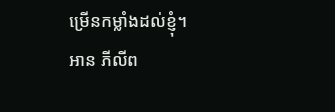ម្រើនកម្លាំងដល់ខ្ញុំ។
អាន ភីលីព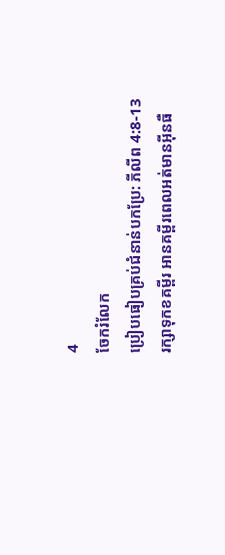4
ចែករំលែក
ប្រៀបធៀបគ្រប់ជំនាន់បកប្រែ: ភីលីព 4:8-13
រក្សាទុកខគម្ពីរ អានគម្ពីរពេលអត់មានអ៊ីនធឺ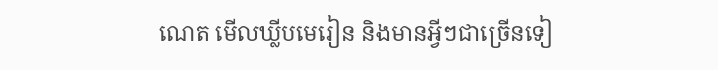ណេត មើលឃ្លីបមេរៀន និងមានអ្វីៗជាច្រើនទៀ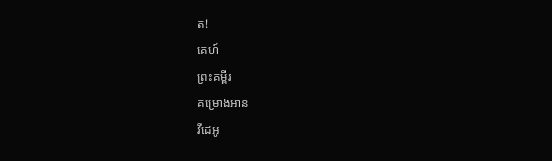ត!
គេហ៍
ព្រះគម្ពីរ
គម្រោងអាន
វីដេអូ